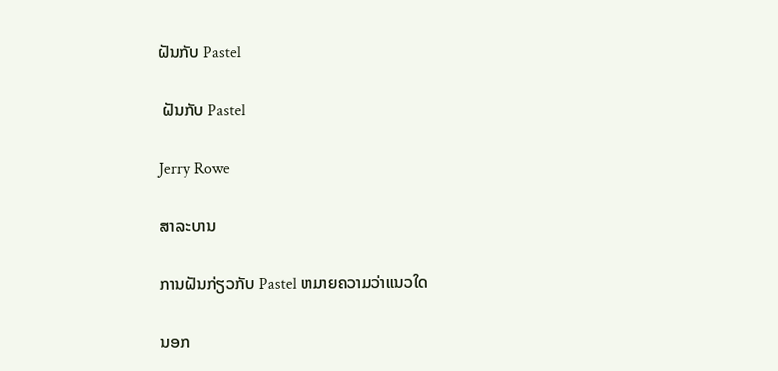ຝັນກັບ Pastel

 ຝັນກັບ Pastel

Jerry Rowe

ສາລະບານ

ການຝັນກ່ຽວກັບ Pastel ຫມາຍຄວາມວ່າແນວໃດ

ນອກ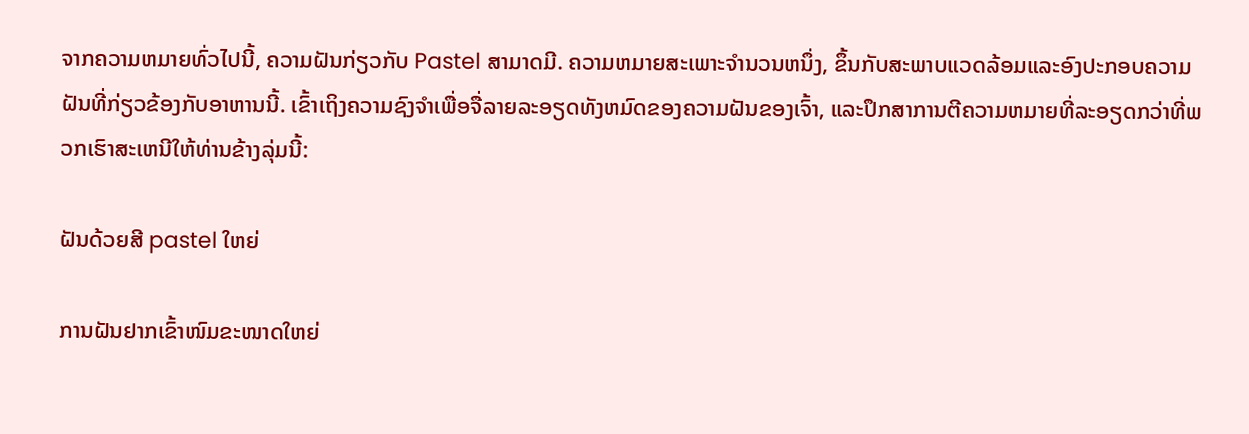ຈາກຄວາມຫມາຍທົ່ວໄປນີ້, ຄວາມຝັນກ່ຽວກັບ Pastel ສາມາດມີ. ຄວາມຫມາຍສະເພາະຈໍານວນຫນຶ່ງ, ຂຶ້ນກັບສະພາບແວດລ້ອມແລະອົງປະກອບຄວາມຝັນທີ່ກ່ຽວຂ້ອງກັບອາຫານນີ້. ເຂົ້າເຖິງຄວາມຊົງຈໍາເພື່ອຈື່ລາຍລະອຽດທັງຫມົດຂອງຄວາມຝັນຂອງເຈົ້າ, ແລະປຶກສາການຕີຄວາມຫມາຍທີ່ລະອຽດກວ່າທີ່ພວກເຮົາສະເຫນີໃຫ້ທ່ານຂ້າງລຸ່ມນີ້:

ຝັນດ້ວຍສີ pastel ໃຫຍ່

ການຝັນຢາກເຂົ້າໜົມຂະໜາດໃຫຍ່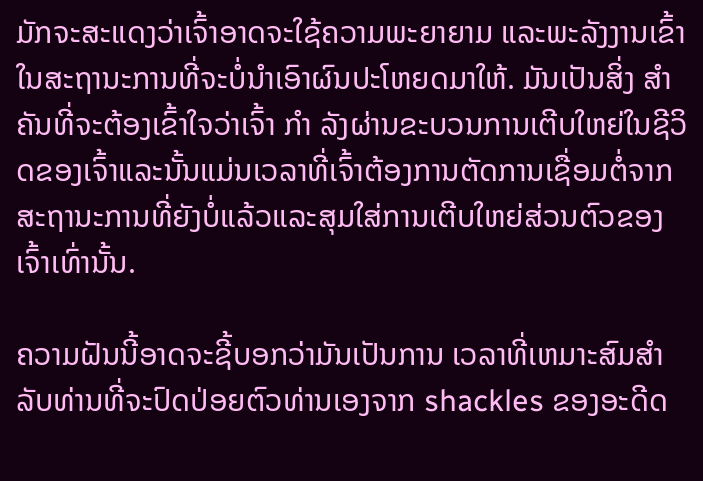ມັກຈະສະແດງວ່າເຈົ້າອາດຈະໃຊ້ຄວາມພະຍາຍາມ ແລະພະລັງງານເຂົ້າໃນສະຖານະການທີ່ຈະບໍ່ນຳເອົາຜົນປະໂຫຍດມາໃຫ້. ມັນເປັນສິ່ງ ສຳ ຄັນທີ່ຈະຕ້ອງເຂົ້າໃຈວ່າເຈົ້າ ກຳ ລັງຜ່ານຂະບວນການເຕີບໃຫຍ່ໃນຊີວິດຂອງເຈົ້າແລະນັ້ນແມ່ນເວລາທີ່ເຈົ້າຕ້ອງການຕັດການເຊື່ອມຕໍ່ຈາກສະຖານະການທີ່ຍັງບໍ່ແລ້ວແລະສຸມໃສ່ການເຕີບໃຫຍ່ສ່ວນຕົວຂອງເຈົ້າເທົ່ານັ້ນ.

ຄວາມຝັນນີ້ອາດຈະຊີ້ບອກວ່າມັນເປັນການ ເວລາທີ່ເຫມາະສົມສໍາລັບທ່ານທີ່ຈະປົດປ່ອຍຕົວທ່ານເອງຈາກ shackles ຂອງອະດີດ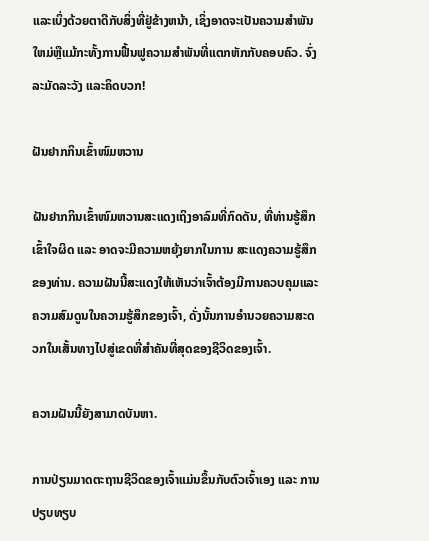ແລະເບິ່ງດ້ວຍຕາດີກັບສິ່ງທີ່ຢູ່ຂ້າງຫນ້າ, ເຊິ່ງອາດຈະເປັນຄວາມສໍາພັນໃຫມ່ຫຼືແມ້ກະທັ້ງການຟື້ນຟູຄວາມສໍາພັນທີ່ແຕກຫັກກັບຄອບຄົວ. ຈົ່ງລະມັດລະວັງ ແລະຄິດບວກ!

ຝັນຢາກກິນເຂົ້າໜົມຫວານ

ຝັນຢາກກິນເຂົ້າໜົມຫວານສະແດງເຖິງອາລົມທີ່ກົດດັນ, ທີ່ທ່ານຮູ້ສຶກເຂົ້າໃຈຜິດ ແລະ ອາດຈະມີຄວາມຫຍຸ້ງຍາກໃນການ ສະແດງຄວາມຮູ້ສຶກຂອງທ່ານ. ຄວາມຝັນນີ້ສະແດງໃຫ້ເຫັນວ່າເຈົ້າຕ້ອງມີການຄວບຄຸມແລະຄວາມສົມດູນໃນຄວາມຮູ້ສຶກຂອງເຈົ້າ, ດັ່ງນັ້ນການອໍານວຍຄວາມສະດວກໃນເສັ້ນທາງໄປສູ່ເຂດທີ່ສໍາຄັນທີ່ສຸດຂອງຊີວິດຂອງເຈົ້າ.

ຄວາມຝັນນີ້ຍັງສາມາດບັນຫາ.

ການປ່ຽນມາດຕະຖານຊີວິດຂອງເຈົ້າແມ່ນຂຶ້ນກັບຕົວເຈົ້າເອງ ແລະ ການປຽບທຽບ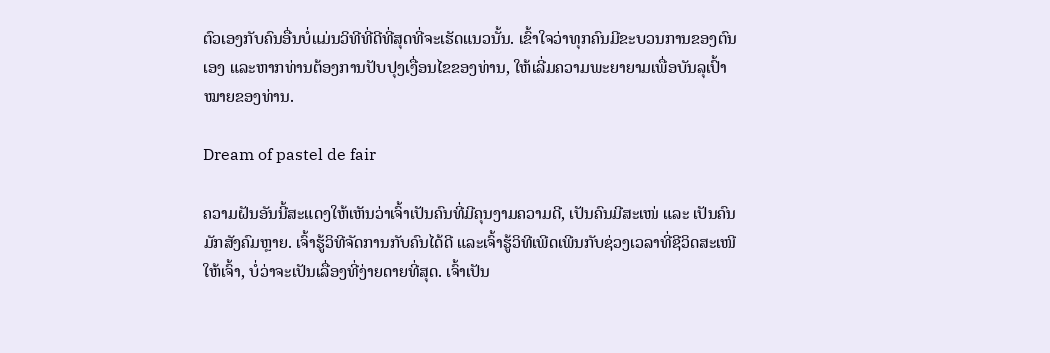ຕົວເອງກັບຄົນອື່ນບໍ່ແມ່ນວິທີທີ່ດີທີ່ສຸດທີ່ຈະເຮັດແນວນັ້ນ. ເຂົ້າໃຈວ່າທຸກຄົນມີຂະບວນການຂອງຕົນເອງ ແລະຫາກທ່ານຕ້ອງການປັບປຸງເງື່ອນໄຂຂອງທ່ານ, ໃຫ້ເລີ່ມຄວາມພະຍາຍາມເພື່ອບັນລຸເປົ້າໝາຍຂອງທ່ານ.

Dream of pastel de fair

ຄວາມຝັນອັນນີ້ສະແດງໃຫ້ເຫັນວ່າເຈົ້າເປັນຄົນທີ່ມີຄຸນງາມຄວາມດີ, ເປັນຄົນມີສະເໜ່ ແລະ ເປັນຄົນມັກສັງຄົມຫຼາຍ. ເຈົ້າຮູ້ວິທີຈັດການກັບຄົນໄດ້ດີ ແລະເຈົ້າຮູ້ວິທີເພີດເພີນກັບຊ່ວງເວລາທີ່ຊີວິດສະເໜີໃຫ້ເຈົ້າ, ບໍ່ວ່າຈະເປັນເລື່ອງທີ່ງ່າຍດາຍທີ່ສຸດ. ເຈົ້າເປັນ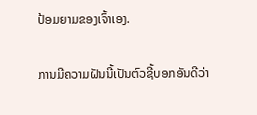ປ້ອມຍາມຂອງເຈົ້າເອງ.

ການມີຄວາມຝັນນີ້ເປັນຕົວຊີ້ບອກອັນດີວ່າ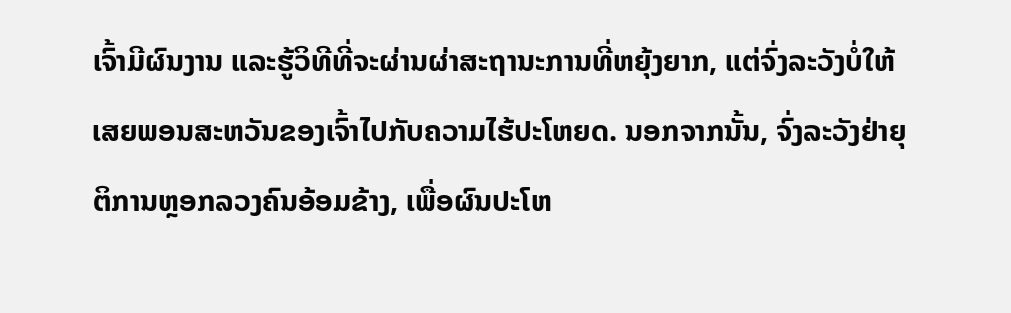ເຈົ້າມີຜົນງານ ແລະຮູ້ວິທີທີ່ຈະຜ່ານຜ່າສະຖານະການທີ່ຫຍຸ້ງຍາກ, ແຕ່ຈົ່ງລະວັງບໍ່ໃຫ້ເສຍພອນສະຫວັນຂອງເຈົ້າໄປກັບຄວາມໄຮ້ປະໂຫຍດ. ນອກຈາກນັ້ນ, ຈົ່ງລະວັງຢ່າຍຸຕິການຫຼອກລວງຄົນອ້ອມຂ້າງ, ເພື່ອຜົນປະໂຫ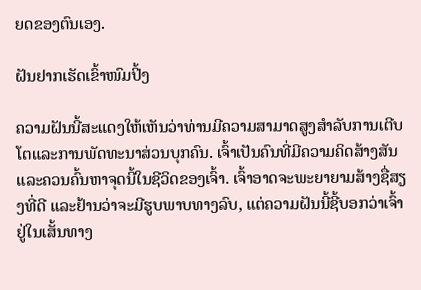ຍດຂອງຕົນເອງ.

ຝັນຢາກເຮັດເຂົ້າໜົມປິ້ງ

ຄວາມຝັນນີ້ສະແດງໃຫ້ເຫັນວ່າທ່ານມີຄວາມສາມາດສູງສໍາລັບການເຕີບໂຕແລະການພັດທະນາສ່ວນບຸກຄົນ. ເຈົ້າເປັນຄົນທີ່ມີຄວາມຄິດສ້າງສັນ ແລະຄວນຄົ້ນຫາຈຸດນີ້ໃນຊີວິດຂອງເຈົ້າ. ເຈົ້າອາດຈະພະຍາຍາມສ້າງຊື່ສຽງທີ່ດີ ແລະຢ້ານວ່າຈະມີຮູບພາບທາງລົບ, ແຕ່ຄວາມຝັນນີ້ຊີ້ບອກວ່າເຈົ້າຢູ່ໃນເສັ້ນທາງ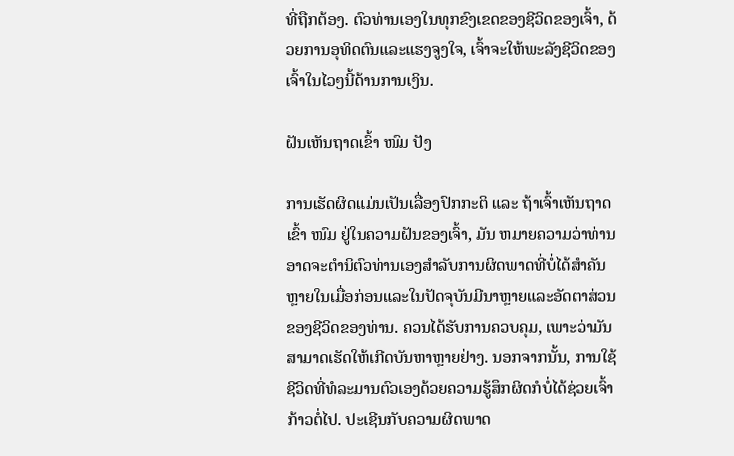ທີ່ຖືກຕ້ອງ. ຕົວທ່ານເອງໃນທຸກຂົງເຂດຂອງຊີວິດຂອງເຈົ້າ, ດ້ວຍການອຸທິດຕົນແລະແຮງຈູງໃຈ, ເຈົ້າຈະໃຫ້ພະລັງຊີວິດຂອງເຈົ້າໃນໄວໆນີ້ດ້ານການເງິນ.

ຝັນເຫັນຖາດເຂົ້າ ໜົມ ປັງ

ການເຮັດຜິດແມ່ນເປັນເລື່ອງປົກກະຕິ ແລະ ຖ້າເຈົ້າເຫັນຖາດເຂົ້າ ໜົມ ຢູ່ໃນຄວາມຝັນຂອງເຈົ້າ, ມັນ ຫມາຍຄວາມວ່າທ່ານອາດຈະຕໍານິຕົວທ່ານເອງສໍາລັບການຜິດພາດທີ່ບໍ່ໄດ້ສໍາຄັນຫຼາຍໃນເມື່ອກ່ອນແລະໃນປັດຈຸບັນມີນາຫຼາຍແລະອັດຕາສ່ວນຂອງຊີວິດຂອງທ່ານ. ຄວນໄດ້ຮັບການຄວບຄຸມ, ເພາະວ່າມັນສາມາດເຮັດໃຫ້ເກີດບັນຫາຫຼາຍຢ່າງ. ນອກຈາກນັ້ນ, ການໃຊ້ຊີວິດທີ່ທໍລະມານຕົວເອງດ້ວຍຄວາມຮູ້ສຶກຜິດກໍບໍ່ໄດ້ຊ່ວຍເຈົ້າກ້າວຕໍ່ໄປ. ປະເຊີນກັບຄວາມຜິດພາດ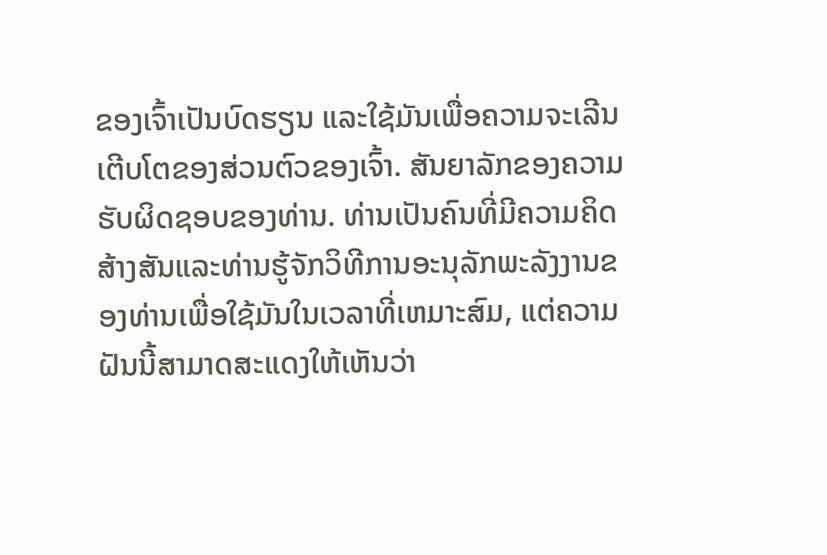ຂອງເຈົ້າເປັນບົດຮຽນ ແລະໃຊ້ມັນເພື່ອຄວາມຈະເລີນເຕີບໂຕຂອງສ່ວນຕົວຂອງເຈົ້າ. ສັນຍາລັກຂອງຄວາມຮັບຜິດຊອບຂອງທ່ານ. ທ່ານເປັນຄົນທີ່ມີຄວາມຄິດສ້າງສັນແລະທ່ານຮູ້ຈັກວິທີການອະນຸລັກພະລັງງານຂອງທ່ານເພື່ອໃຊ້ມັນໃນເວລາທີ່ເຫມາະສົມ, ແຕ່ຄວາມຝັນນີ້ສາມາດສະແດງໃຫ້ເຫັນວ່າ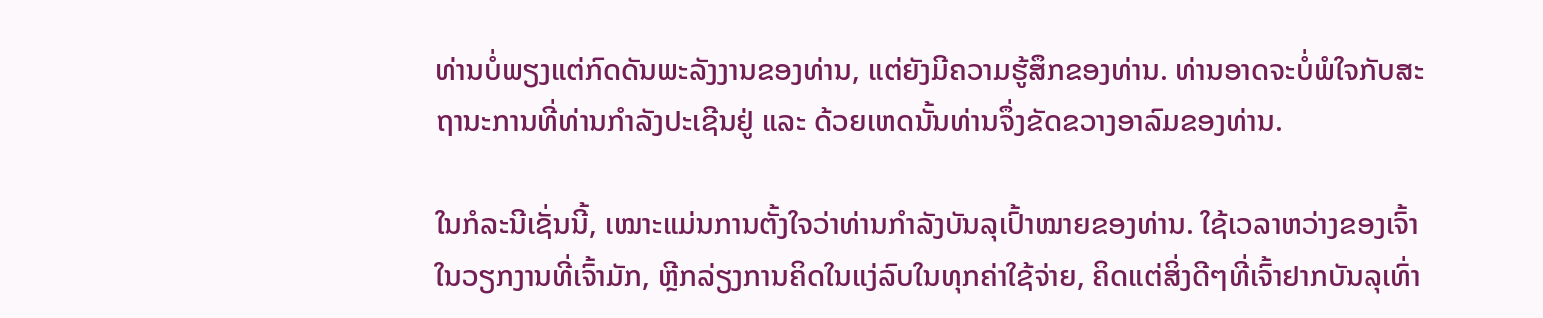ທ່ານບໍ່ພຽງແຕ່ກົດດັນພະລັງງານຂອງທ່ານ, ແຕ່ຍັງມີຄວາມຮູ້ສຶກຂອງທ່ານ. ທ່ານອາດຈະບໍ່ພໍໃຈກັບສະຖານະການທີ່ທ່ານກຳລັງປະເຊີນຢູ່ ແລະ ດ້ວຍເຫດນັ້ນທ່ານຈຶ່ງຂັດຂວາງອາລົມຂອງທ່ານ.

ໃນກໍລະນີເຊັ່ນນີ້, ເໝາະແມ່ນການຕັ້ງໃຈວ່າທ່ານກຳລັງບັນລຸເປົ້າໝາຍຂອງທ່ານ. ໃຊ້ເວລາຫວ່າງຂອງເຈົ້າໃນວຽກງານທີ່ເຈົ້າມັກ, ຫຼີກລ່ຽງການຄິດໃນແງ່ລົບໃນທຸກຄ່າໃຊ້ຈ່າຍ, ຄິດແຕ່ສິ່ງດີໆທີ່ເຈົ້າຢາກບັນລຸເທົ່າ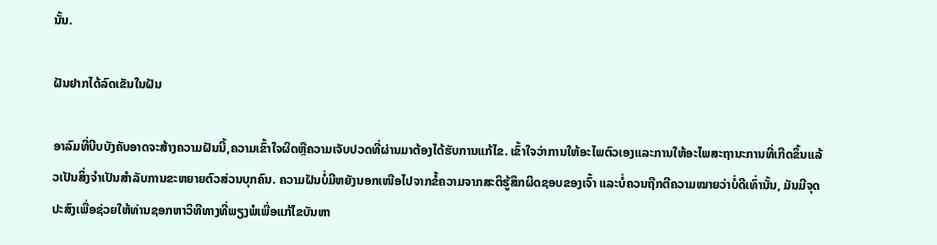ນັ້ນ.

ຝັນຢາກໄດ້ລົດເຂັນໃນຝັນ

ອາລົມທີ່ບີບບັງຄັບອາດຈະສ້າງຄວາມຝັນນີ້,ຄວາມເຂົ້າໃຈຜິດຫຼືຄວາມເຈັບປວດທີ່ຜ່ານມາຕ້ອງໄດ້ຮັບການແກ້ໄຂ. ເຂົ້າໃຈວ່າການໃຫ້ອະໄພຕົວເອງແລະການໃຫ້ອະໄພສະຖານະການທີ່ເກີດຂຶ້ນແລ້ວເປັນສິ່ງຈໍາເປັນສໍາລັບການຂະຫຍາຍຕົວສ່ວນບຸກຄົນ. ຄວາມຝັນບໍ່ມີຫຍັງນອກເໜືອໄປຈາກຂໍ້ຄວາມຈາກສະຕິຮູ້ສຶກຜິດຊອບຂອງເຈົ້າ ແລະບໍ່ຄວນຖືກຕີຄວາມໝາຍວ່າບໍ່ດີເທົ່ານັ້ນ, ມັນມີຈຸດປະສົງເພື່ອຊ່ວຍໃຫ້ທ່ານຊອກຫາວິທີທາງທີ່ພຽງພໍເພື່ອແກ້ໄຂບັນຫາ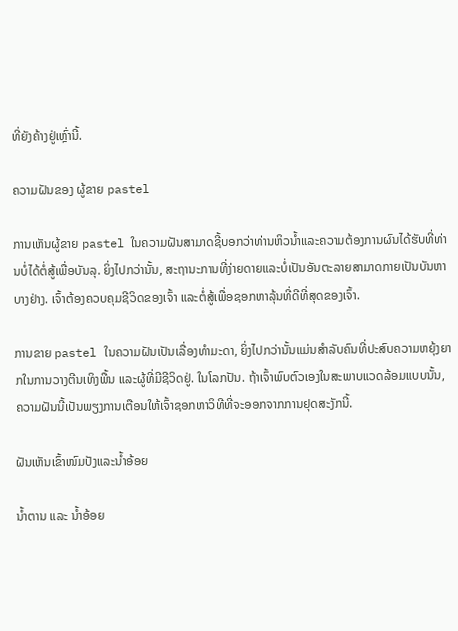ທີ່ຍັງຄ້າງຢູ່ເຫຼົ່ານີ້.

ຄວາມຝັນຂອງ ຜູ້ຂາຍ pastel

ການເຫັນຜູ້ຂາຍ pastel ໃນຄວາມຝັນສາມາດຊີ້ບອກວ່າທ່ານຫິວນ້ຳແລະຄວາມຕ້ອງການຜົນໄດ້ຮັບທີ່ທ່ານບໍ່ໄດ້ຕໍ່ສູ້ເພື່ອບັນລຸ. ຍິ່ງໄປກວ່ານັ້ນ, ສະຖານະການທີ່ງ່າຍດາຍແລະບໍ່ເປັນອັນຕະລາຍສາມາດກາຍເປັນບັນຫາບາງຢ່າງ. ເຈົ້າຕ້ອງຄວບຄຸມຊີວິດຂອງເຈົ້າ ແລະຕໍ່ສູ້ເພື່ອຊອກຫາລຸ້ນທີ່ດີທີ່ສຸດຂອງເຈົ້າ.

ການຂາຍ pastel ໃນຄວາມຝັນເປັນເລື່ອງທຳມະດາ, ຍິ່ງໄປກວ່ານັ້ນແມ່ນສຳລັບຄົນທີ່ປະສົບຄວາມຫຍຸ້ງຍາກໃນການວາງຕີນເທິງພື້ນ ແລະຜູ້ທີ່ມີຊີວິດຢູ່. ໃນໂລກປັນ. ຖ້າເຈົ້າພົບຕົວເອງໃນສະພາບແວດລ້ອມແບບນັ້ນ, ຄວາມຝັນນີ້ເປັນພຽງການເຕືອນໃຫ້ເຈົ້າຊອກຫາວິທີທີ່ຈະອອກຈາກການຢຸດສະງັກນີ້.

ຝັນເຫັນເຂົ້າໜົມປັງແລະນໍ້າອ້ອຍ

ນ້ຳຕານ ແລະ ນ້ຳອ້ອຍ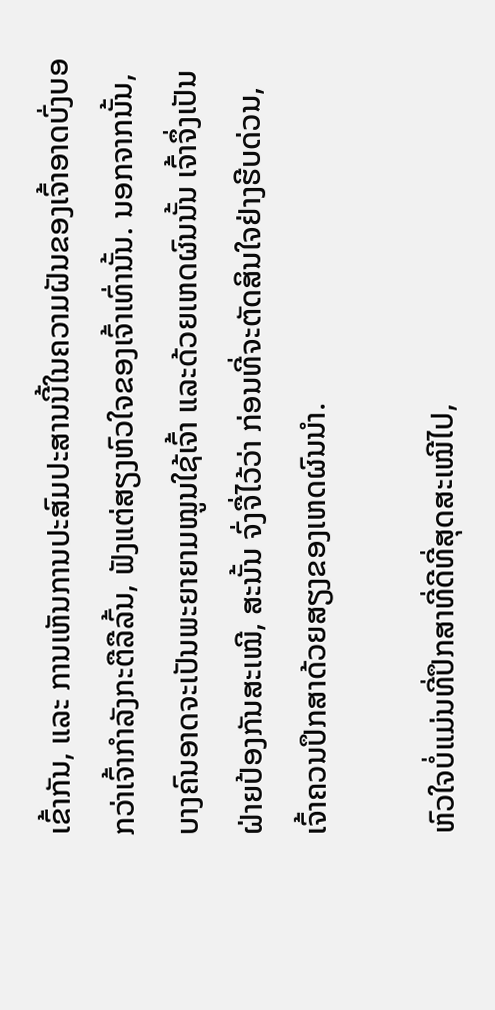ເຂົ້າກັນ, ແລະ ການເຫັນການປະສົມປະສານນີ້ໃນຄວາມຝັນຂອງເຈົ້າອາດບົ່ງບອກວ່າເຈົ້າກຳລັງກະຕືລືລົ້ນ, ຟັງແຕ່ສຽງຫົວໃຈຂອງເຈົ້າເທົ່ານັ້ນ. ນອກຈາກນັ້ນ, ບາງຄົນອາດຈະເປັນພະຍາຍາມໝູນໃຊ້ເຈົ້າ ແລະດ້ວຍເຫດຜົນນັ້ນ ເຈົ້າຈຶ່ງເປັນຝ່າຍປ້ອງກັນສະເໝີ, ສະນັ້ນ ຈົ່ງຈື່ໄວ້ວ່າ ກ່ອນທີ່ຈະຕັດສິນໃຈຢ່າງຮີບດ່ວນ, ເຈົ້າຄວນປຶກສາດ້ວຍສຽງຂອງເຫດຜົນນຳ.

ຫົວໃຈບໍ່ແມ່ນທີ່ປຶກສາທີ່ດີທີ່ສຸດສະເໝີໄປ,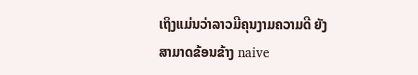ເຖິງແມ່ນວ່າລາວມີຄຸນງາມຄວາມດີ ຍັງສາມາດຂ້ອນຂ້າງ naive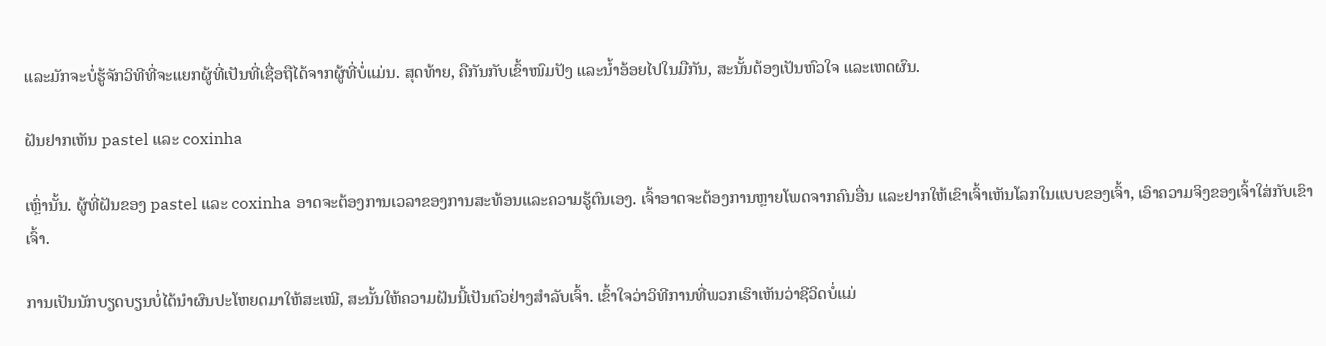ແລະມັກຈະບໍ່ຮູ້ຈັກວິທີທີ່ຈະແຍກຜູ້ທີ່ເປັນທີ່ເຊື່ອຖືໄດ້ຈາກຜູ້ທີ່ບໍ່ແມ່ນ. ສຸດທ້າຍ, ຄືກັນກັບເຂົ້າໜົມປັງ ແລະນ້ຳອ້ອຍໄປໃນມືກັນ, ສະນັ້ນຕ້ອງເປັນຫົວໃຈ ແລະເຫດຜົນ.

ຝັນຢາກເຫັນ pastel ແລະ coxinha

ເຫຼົ່ານັ້ນ. ຜູ້ທີ່ຝັນຂອງ pastel ແລະ coxinha ອາດຈະຕ້ອງການເວລາຂອງການສະທ້ອນແລະຄວາມຮູ້ຕົນເອງ. ເຈົ້າອາດຈະຕ້ອງການຫຼາຍໂພດຈາກຄົນອື່ນ ແລະຢາກໃຫ້ເຂົາເຈົ້າເຫັນໂລກໃນແບບຂອງເຈົ້າ, ເອົາຄວາມຈິງຂອງເຈົ້າໃສ່ກັບເຂົາເຈົ້າ.

ການເປັນນັກບຽດບຽນບໍ່ໄດ້ນຳຜົນປະໂຫຍດມາໃຫ້ສະເໝີ, ສະນັ້ນໃຫ້ຄວາມຝັນນີ້ເປັນຕົວຢ່າງສຳລັບເຈົ້າ. ເຂົ້າໃຈວ່າວິທີການທີ່ພວກເຮົາເຫັນວ່າຊີວິດບໍ່ແມ່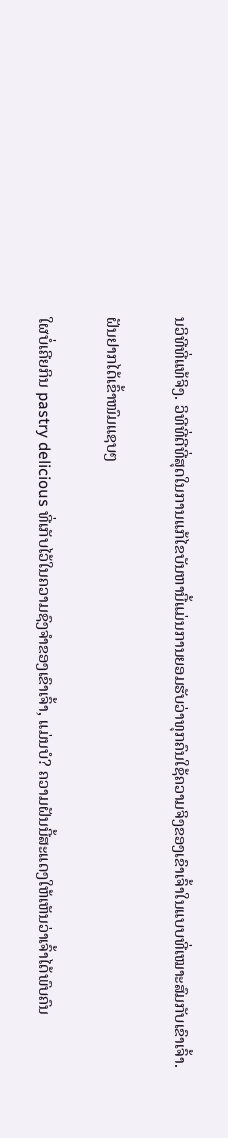ນວິທີທີ່ແທ້ຈິງ. ວິທີທີ່ດີທີ່ສຸດໃນການແກ້ໄຂບັນຫານີ້ແມ່ນການຍອມຮັບວ່າທຸກຄົນໃຊ້ຄວາມຈິງຂອງເຂົາເຈົ້າໃນແບບທີ່ເໝາະສົມກັບເຂົາເຈົ້າ.

ຝັນຢາກໄດ້ເຂົ້າໜົມແຊບໆ

ໃຜບໍ່ເຄີຍກິນ pastry delicious ທີ່ເກັບໄວ້ໃນຄວາມຊົງຈໍາຂອງເຂົາເຈົ້າ, ແມ່ນບໍ? ຄວາມຝັນນີ້ສະແດງໃຫ້ເຫັນວ່າເຈົ້າໄດ້ພົບຄົນ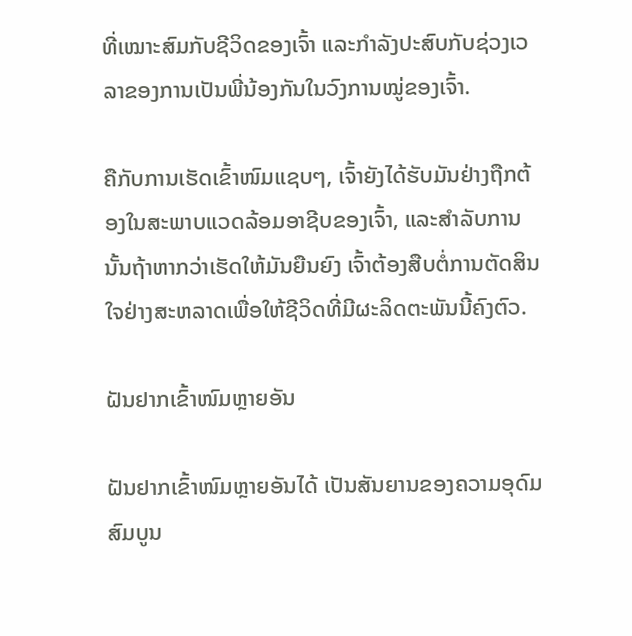ທີ່ເໝາະສົມກັບຊີວິດຂອງເຈົ້າ ແລະກຳລັງປະສົບກັບຊ່ວງເວລາຂອງການເປັນພີ່ນ້ອງກັນໃນວົງການໝູ່ຂອງເຈົ້າ.

ຄືກັບການເຮັດເຂົ້າໜົມແຊບໆ, ເຈົ້າຍັງໄດ້ຮັບມັນຢ່າງຖືກຕ້ອງໃນສະພາບແວດລ້ອມອາຊີບຂອງເຈົ້າ, ແລະສໍາລັບການນັ້ນຖ້າຫາກວ່າເຮັດໃຫ້ມັນຍືນຍົງ ເຈົ້າຕ້ອງສືບຕໍ່ການຕັດສິນໃຈຢ່າງສະຫລາດເພື່ອໃຫ້ຊີວິດທີ່ມີຜະລິດຕະພັນນີ້ຄົງຕົວ.

ຝັນຢາກເຂົ້າໜົມຫຼາຍອັນ

ຝັນຢາກເຂົ້າໜົມຫຼາຍອັນໄດ້ ເປັນສັນຍານຂອງຄວາມອຸດົມສົມບູນ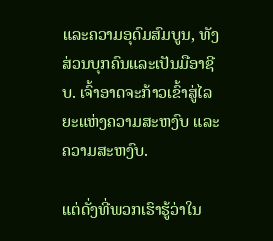ແລະຄວາມອຸດົມສົມບູນ, ທັງສ່ວນບຸກຄົນແລະເປັນມືອາຊີບ. ເຈົ້າອາດຈະກ້າວເຂົ້າສູ່ໄລຍະແຫ່ງຄວາມສະຫງົບ ແລະຄວາມສະຫງົບ.

ແຕ່ດັ່ງທີ່ພວກເຮົາຮູ້ວ່າໃນ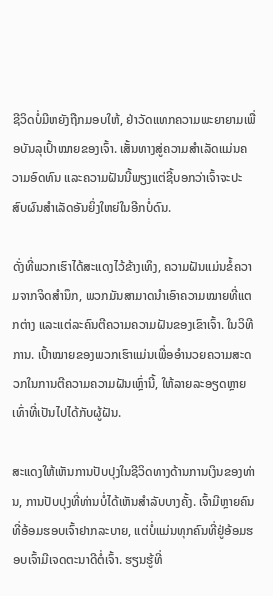ຊີວິດບໍ່ມີຫຍັງຖືກມອບໃຫ້, ຢ່າວັດແທກຄວາມພະຍາຍາມເພື່ອບັນລຸເປົ້າໝາຍຂອງເຈົ້າ. ເສັ້ນທາງສູ່ຄວາມສຳເລັດແມ່ນຄວາມອົດທົນ ແລະຄວາມຝັນນີ້ພຽງແຕ່ຊີ້ບອກວ່າເຈົ້າຈະປະສົບຜົນສຳເລັດອັນຍິ່ງໃຫຍ່ໃນອີກບໍ່ດົນ.

ດັ່ງທີ່ພວກເຮົາໄດ້ສະແດງໄວ້ຂ້າງເທິງ, ຄວາມຝັນແມ່ນຂໍ້ຄວາມຈາກຈິດສຳນຶກ, ພວກມັນສາມາດນຳເອົາຄວາມໝາຍທີ່ແຕກຕ່າງ ແລະແຕ່ລະຄົນຕີຄວາມຄວາມຝັນຂອງເຂົາເຈົ້າ. ໃນວິທີການ. ເປົ້າໝາຍຂອງພວກເຮົາແມ່ນເພື່ອອໍານວຍຄວາມສະດວກໃນການຕີຄວາມຄວາມຝັນເຫຼົ່ານີ້, ໃຫ້ລາຍລະອຽດຫຼາຍເທົ່າທີ່ເປັນໄປໄດ້ກັບຜູ້ຝັນ.

ສະແດງໃຫ້ເຫັນການປັບປຸງໃນຊີວິດທາງດ້ານການເງິນຂອງທ່ານ, ການປັບປຸງທີ່ທ່ານບໍ່ໄດ້ເຫັນສໍາລັບບາງຄັ້ງ. ເຈົ້າມີຫຼາຍຄົນທີ່ອ້ອມຮອບເຈົ້າຢາກລະບາຍ, ແຕ່ບໍ່ແມ່ນທຸກຄົນທີ່ຢູ່ອ້ອມຮອບເຈົ້າມີເຈດຕະນາດີຕໍ່ເຈົ້າ. ຮຽນຮູ້ທີ່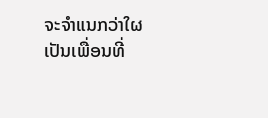ຈະຈໍາແນກວ່າໃຜເປັນເພື່ອນທີ່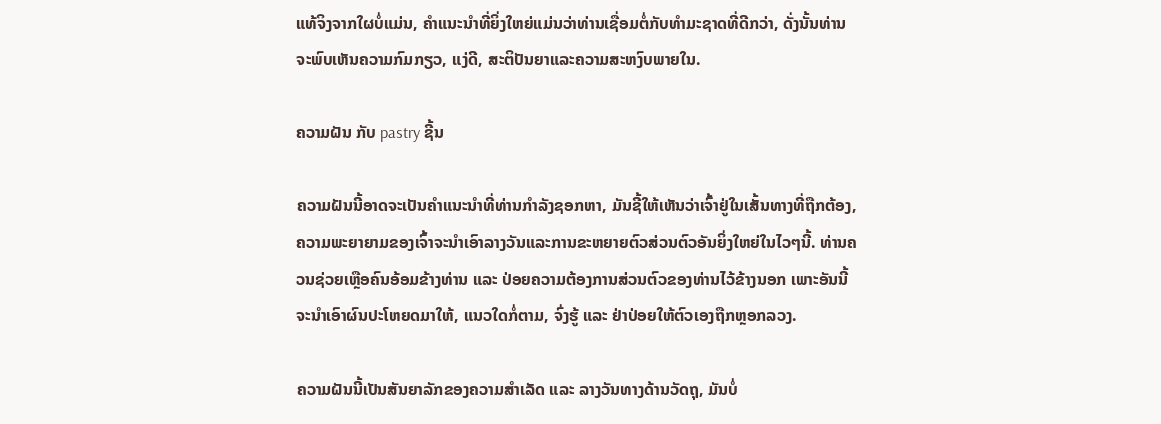ແທ້ຈິງຈາກໃຜບໍ່ແມ່ນ, ຄໍາແນະນໍາທີ່ຍິ່ງໃຫຍ່ແມ່ນວ່າທ່ານເຊື່ອມຕໍ່ກັບທໍາມະຊາດທີ່ດີກວ່າ, ດັ່ງນັ້ນທ່ານຈະພົບເຫັນຄວາມກົມກຽວ, ແງ່ດີ, ສະຕິປັນຍາແລະຄວາມສະຫງົບພາຍໃນ.

ຄວາມຝັນ ກັບ pastry ຊີ້ນ

ຄວາມຝັນນີ້ອາດຈະເປັນຄໍາແນະນໍາທີ່ທ່ານກໍາລັງຊອກຫາ, ມັນຊີ້ໃຫ້ເຫັນວ່າເຈົ້າຢູ່ໃນເສັ້ນທາງທີ່ຖືກຕ້ອງ, ຄວາມພະຍາຍາມຂອງເຈົ້າຈະນໍາເອົາລາງວັນແລະການຂະຫຍາຍຕົວສ່ວນຕົວອັນຍິ່ງໃຫຍ່ໃນໄວໆນີ້. ທ່ານຄວນຊ່ວຍເຫຼືອຄົນອ້ອມຂ້າງທ່ານ ແລະ ປ່ອຍຄວາມຕ້ອງການສ່ວນຕົວຂອງທ່ານໄວ້ຂ້າງນອກ ເພາະອັນນີ້ຈະນໍາເອົາຜົນປະໂຫຍດມາໃຫ້, ແນວໃດກໍ່ຕາມ, ຈົ່ງຮູ້ ແລະ ຢ່າປ່ອຍໃຫ້ຕົວເອງຖືກຫຼອກລວງ.

ຄວາມຝັນນີ້ເປັນສັນຍາລັກຂອງຄວາມສຳເລັດ ແລະ ລາງວັນທາງດ້ານວັດຖຸ, ມັນບໍ່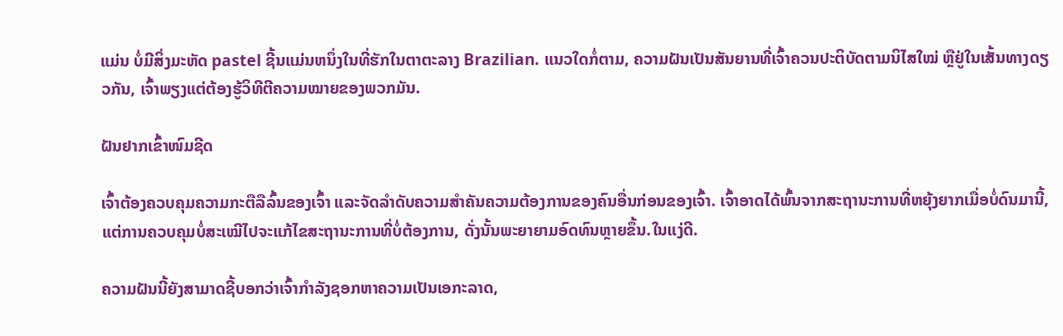ແມ່ນ ບໍ່ມີສິ່ງມະຫັດ pastel ຊີ້ນແມ່ນຫນຶ່ງໃນທີ່ຮັກໃນຕາຕະລາງ Brazilian. ແນວໃດກໍ່ຕາມ, ຄວາມຝັນເປັນສັນຍານທີ່ເຈົ້າຄວນປະຕິບັດຕາມນິໄສໃໝ່ ຫຼືຢູ່ໃນເສັ້ນທາງດຽວກັນ, ເຈົ້າພຽງແຕ່ຕ້ອງຮູ້ວິທີຕີຄວາມໝາຍຂອງພວກມັນ.

ຝັນຢາກເຂົ້າໜົມຊີດ

ເຈົ້າຕ້ອງຄວບຄຸມຄວາມກະຕືລືລົ້ນຂອງເຈົ້າ ແລະຈັດລຳດັບຄວາມສຳຄັນຄວາມຕ້ອງການຂອງຄົນອື່ນກ່ອນຂອງເຈົ້າ. ເຈົ້າອາດໄດ້ພົ້ນຈາກສະຖານະການທີ່ຫຍຸ້ງຍາກເມື່ອບໍ່ດົນມານີ້, ແຕ່ການຄວບຄຸມບໍ່ສະເໝີໄປຈະແກ້ໄຂສະຖານະການທີ່ບໍ່ຕ້ອງການ, ດັ່ງນັ້ນພະຍາຍາມອົດທົນຫຼາຍຂຶ້ນ.ໃນແງ່ດີ.

ຄວາມຝັນນີ້ຍັງສາມາດຊີ້ບອກວ່າເຈົ້າກໍາລັງຊອກຫາຄວາມເປັນເອກະລາດ,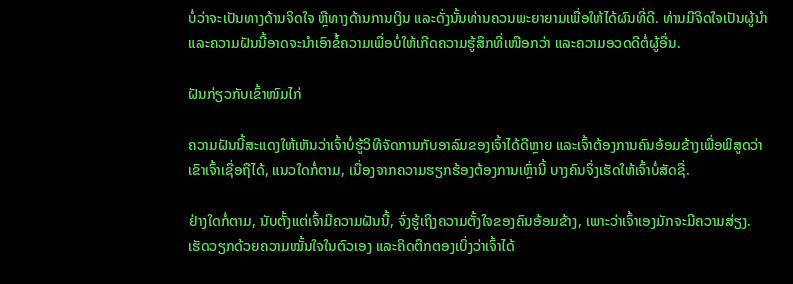ບໍ່ວ່າຈະເປັນທາງດ້ານຈິດໃຈ ຫຼືທາງດ້ານການເງິນ ແລະດັ່ງນັ້ນທ່ານຄວນພະຍາຍາມເພື່ອໃຫ້ໄດ້ຜົນທີ່ດີ. ທ່ານມີຈິດໃຈເປັນຜູ້ນໍາ ແລະຄວາມຝັນນີ້ອາດຈະນໍາເອົາຂໍ້ຄວາມເພື່ອບໍ່ໃຫ້ເກີດຄວາມຮູ້ສຶກທີ່ເໜືອກວ່າ ແລະຄວາມອວດດີຕໍ່ຜູ້ອື່ນ.

ຝັນກ່ຽວກັບເຂົ້າໜົມໄກ່

ຄວາມຝັນນີ້ສະແດງໃຫ້ເຫັນວ່າເຈົ້າບໍ່ຮູ້ວິທີຈັດການກັບອາລົມຂອງເຈົ້າໄດ້ດີຫຼາຍ ແລະເຈົ້າຕ້ອງການຄົນອ້ອມຂ້າງເພື່ອພິສູດວ່າເຂົາເຈົ້າເຊື່ອຖືໄດ້, ແນວໃດກໍ່ຕາມ, ເນື່ອງຈາກຄວາມຮຽກຮ້ອງຕ້ອງການເຫຼົ່ານີ້ ບາງຄົນຈຶ່ງເຮັດໃຫ້ເຈົ້າບໍ່ສັດຊື່.

ຢ່າງໃດກໍ່ຕາມ, ນັບຕັ້ງແຕ່ເຈົ້າມີຄວາມຝັນນີ້, ຈົ່ງຮູ້ເຖິງຄວາມຕັ້ງໃຈຂອງຄົນອ້ອມຂ້າງ, ເພາະວ່າເຈົ້າເອງມັກຈະມີຄວາມສ່ຽງ. ເຮັດວຽກດ້ວຍຄວາມໝັ້ນໃຈໃນຕົວເອງ ແລະຄິດຕຶກຕອງເບິ່ງວ່າເຈົ້າໄດ້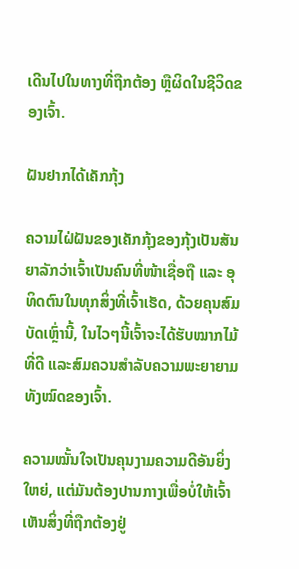ເດີນໄປໃນທາງທີ່ຖືກຕ້ອງ ຫຼືຜິດໃນຊີວິດຂອງເຈົ້າ.

ຝັນຢາກໄດ້ເຄັກກຸ້ງ

ຄວາມໄຝ່ຝັນຂອງເຄັກກຸ້ງຂອງກຸ້ງເປັນສັນຍາລັກວ່າເຈົ້າເປັນຄົນທີ່ໜ້າເຊື່ອຖື ແລະ ອຸທິດຕົນໃນທຸກສິ່ງທີ່ເຈົ້າເຮັດ, ດ້ວຍຄຸນສົມບັດເຫຼົ່ານີ້, ໃນໄວໆນີ້ເຈົ້າຈະໄດ້ຮັບໝາກໄມ້ທີ່ດີ ແລະສົມຄວນສຳລັບຄວາມພະຍາຍາມທັງໝົດຂອງເຈົ້າ.

ຄວາມໝັ້ນໃຈເປັນຄຸນງາມຄວາມດີອັນຍິ່ງໃຫຍ່, ແຕ່ມັນຕ້ອງປານກາງເພື່ອບໍ່ໃຫ້ເຈົ້າເຫັນສິ່ງທີ່ຖືກຕ້ອງຢູ່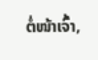ຕໍ່ໜ້າເຈົ້າ,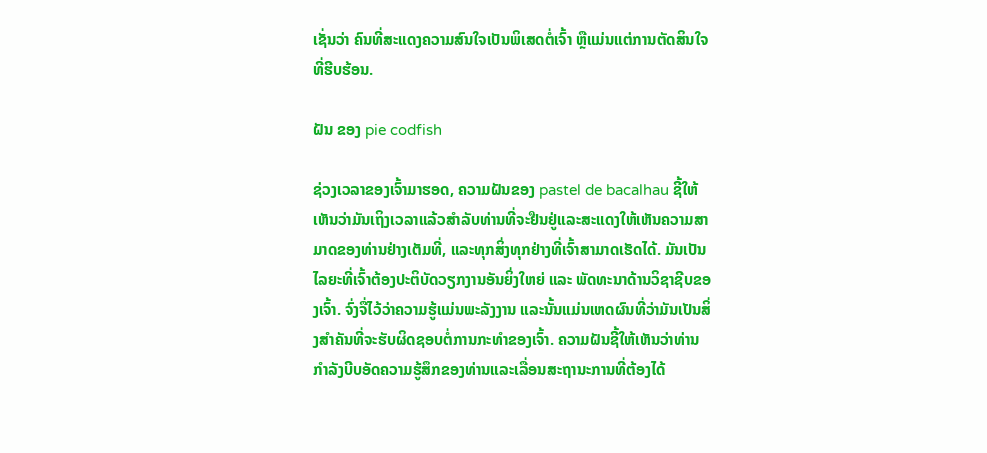ເຊັ່ນວ່າ ຄົນທີ່ສະແດງຄວາມສົນໃຈເປັນພິເສດຕໍ່ເຈົ້າ ຫຼືແມ່ນແຕ່ການຕັດສິນໃຈທີ່ຮີບຮ້ອນ.

ຝັນ ຂອງ pie codfish

ຊ່ວງເວລາຂອງເຈົ້າມາຮອດ, ຄວາມຝັນຂອງ pastel de bacalhau ຊີ້ໃຫ້ເຫັນວ່າມັນເຖິງເວລາແລ້ວສໍາລັບທ່ານທີ່ຈະຢືນຢູ່ແລະສະແດງໃຫ້ເຫັນຄວາມສາມາດຂອງທ່ານຢ່າງເຕັມທີ່, ແລະທຸກສິ່ງທຸກຢ່າງທີ່ເຈົ້າສາມາດເຮັດໄດ້. ມັນເປັນໄລຍະທີ່ເຈົ້າຕ້ອງປະຕິບັດວຽກງານອັນຍິ່ງໃຫຍ່ ແລະ ພັດທະນາດ້ານວິຊາຊີບຂອງເຈົ້າ. ຈົ່ງຈື່ໄວ້ວ່າຄວາມຮູ້ແມ່ນພະລັງງານ ແລະນັ້ນແມ່ນເຫດຜົນທີ່ວ່າມັນເປັນສິ່ງສໍາຄັນທີ່ຈະຮັບຜິດຊອບຕໍ່ການກະທໍາຂອງເຈົ້າ. ຄວາມຝັນຊີ້ໃຫ້ເຫັນວ່າທ່ານກໍາລັງບີບອັດຄວາມຮູ້ສຶກຂອງທ່ານແລະເລື່ອນສະຖານະການທີ່ຕ້ອງໄດ້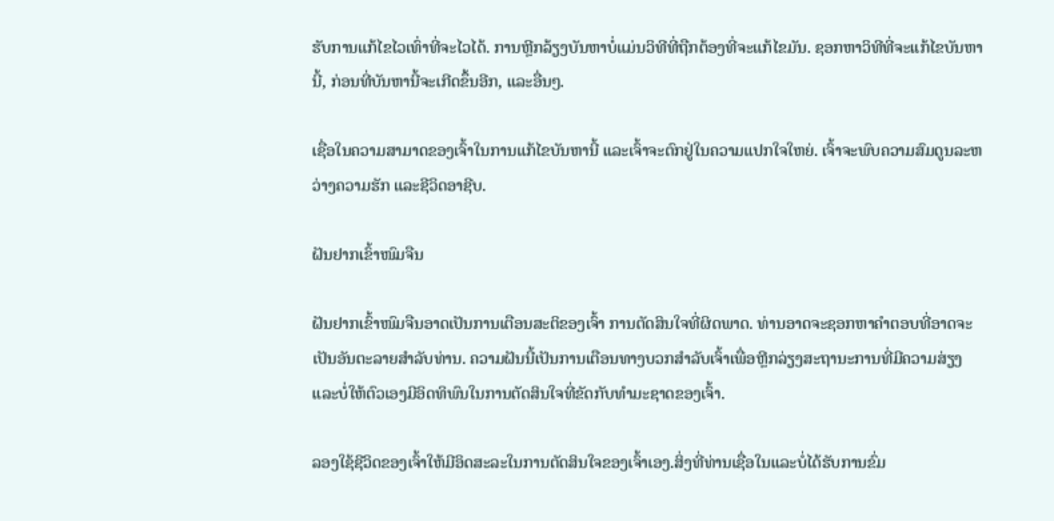ຮັບການແກ້ໄຂໄວເທົ່າທີ່ຈະໄວໄດ້. ການຫຼີກລ້ຽງບັນຫາບໍ່ແມ່ນວິທີທີ່ຖືກຕ້ອງທີ່ຈະແກ້ໄຂມັນ. ຊອກຫາວິທີທີ່ຈະແກ້ໄຂບັນຫານີ້, ກ່ອນທີ່ບັນຫານີ້ຈະເກີດຂຶ້ນອີກ, ແລະອື່ນໆ.

ເຊື່ອໃນຄວາມສາມາດຂອງເຈົ້າໃນການແກ້ໄຂບັນຫານີ້ ແລະເຈົ້າຈະຕົກຢູ່ໃນຄວາມແປກໃຈໃຫຍ່. ເຈົ້າຈະພົບຄວາມສົມດູນລະຫວ່າງຄວາມຮັກ ແລະຊີວິດອາຊີບ.

ຝັນຢາກເຂົ້າໜົມຈືນ

ຝັນຢາກເຂົ້າໜົມຈືນອາດເປັນການເຕືອນສະຕິຂອງເຈົ້າ ການຕັດສິນໃຈທີ່ຜິດພາດ. ທ່ານອາດຈະຊອກຫາຄໍາຕອບທີ່ອາດຈະເປັນອັນຕະລາຍສໍາລັບທ່ານ. ຄວາມຝັນນີ້ເປັນການເຕືອນທາງບວກສຳລັບເຈົ້າເພື່ອຫຼີກລ່ຽງສະຖານະການທີ່ມີຄວາມສ່ຽງ ແລະບໍ່ໃຫ້ຕົວເອງມີອິດທິພົນໃນການຕັດສິນໃຈທີ່ຂັດກັບທຳມະຊາດຂອງເຈົ້າ.

ລອງໃຊ້ຊີວິດຂອງເຈົ້າໃຫ້ມີອິດສະລະໃນການຕັດສິນໃຈຂອງເຈົ້າເອງ.ສິ່ງທີ່ທ່ານເຊື່ອໃນແລະບໍ່ໄດ້ຮັບການຂົ່ມ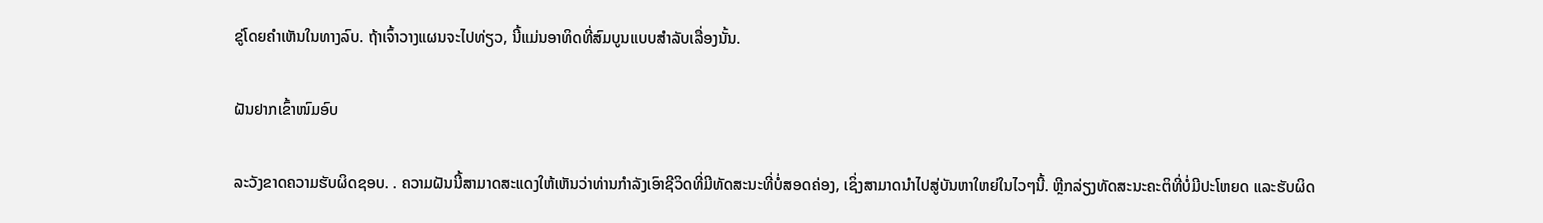ຂູ່ໂດຍຄໍາເຫັນໃນທາງລົບ. ຖ້າເຈົ້າວາງແຜນຈະໄປທ່ຽວ, ນີ້ແມ່ນອາທິດທີ່ສົມບູນແບບສຳລັບເລື່ອງນັ້ນ.

ຝັນຢາກເຂົ້າໜົມອົບ

ລະວັງຂາດຄວາມຮັບຜິດຊອບ. . ຄວາມຝັນນີ້ສາມາດສະແດງໃຫ້ເຫັນວ່າທ່ານກໍາລັງເອົາຊີວິດທີ່ມີທັດສະນະທີ່ບໍ່ສອດຄ່ອງ, ເຊິ່ງສາມາດນໍາໄປສູ່ບັນຫາໃຫຍ່ໃນໄວໆນີ້. ຫຼີກລ່ຽງທັດສະນະຄະຕິທີ່ບໍ່ມີປະໂຫຍດ ແລະຮັບຜິດ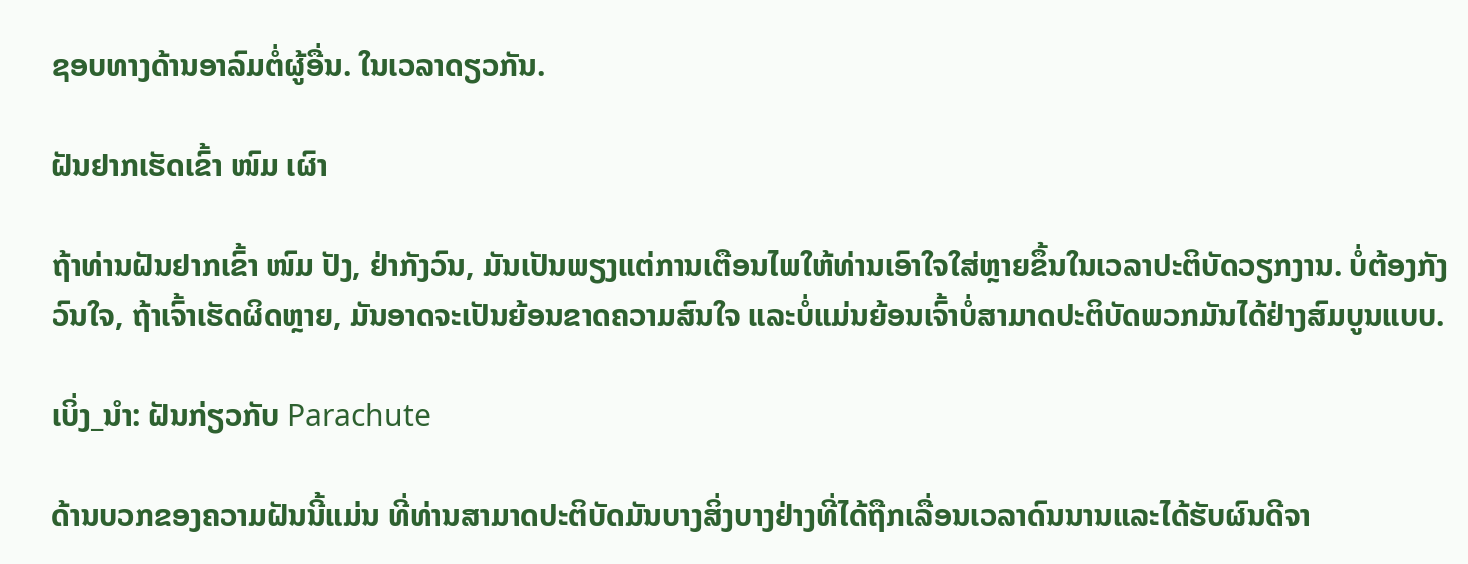ຊອບທາງດ້ານອາລົມຕໍ່ຜູ້ອື່ນ. ໃນເວລາດຽວກັນ.

ຝັນຢາກເຮັດເຂົ້າ ໜົມ ເຜົາ

ຖ້າທ່ານຝັນຢາກເຂົ້າ ໜົມ ປັງ, ຢ່າກັງວົນ, ມັນເປັນພຽງແຕ່ການເຕືອນໄພໃຫ້ທ່ານເອົາໃຈໃສ່ຫຼາຍຂຶ້ນໃນເວລາປະຕິບັດວຽກງານ. ບໍ່ຕ້ອງກັງວົນໃຈ, ຖ້າເຈົ້າເຮັດຜິດຫຼາຍ, ມັນອາດຈະເປັນຍ້ອນຂາດຄວາມສົນໃຈ ແລະບໍ່ແມ່ນຍ້ອນເຈົ້າບໍ່ສາມາດປະຕິບັດພວກມັນໄດ້ຢ່າງສົມບູນແບບ.

ເບິ່ງ_ນຳ: ຝັນກ່ຽວກັບ Parachute

ດ້ານບວກຂອງຄວາມຝັນນີ້ແມ່ນ ທີ່ທ່ານສາມາດປະຕິບັດມັນບາງສິ່ງບາງຢ່າງທີ່ໄດ້ຖືກເລື່ອນເວລາດົນນານແລະໄດ້ຮັບຜົນດີຈາ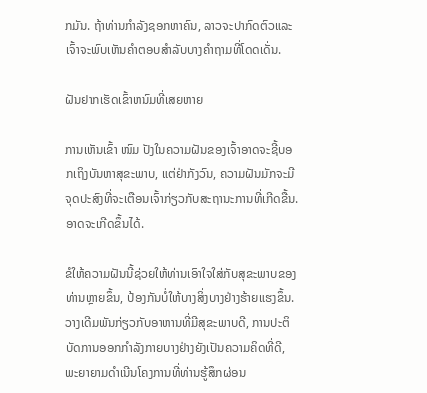ກມັນ. ຖ້າທ່ານກໍາລັງຊອກຫາຄົນ, ລາວຈະປາກົດຕົວແລະເຈົ້າຈະພົບເຫັນຄໍາຕອບສໍາລັບບາງຄໍາຖາມທີ່ໂດດເດັ່ນ.

ຝັນຢາກເຮັດເຂົ້າຫນົມທີ່ເສຍຫາຍ

ການເຫັນເຂົ້າ ໜົມ ປັງໃນຄວາມຝັນຂອງເຈົ້າອາດຈະຊີ້ບອກເຖິງບັນຫາສຸຂະພາບ, ແຕ່ຢ່າກັງວົນ, ຄວາມຝັນມັກຈະມີຈຸດປະສົງທີ່ຈະເຕືອນເຈົ້າກ່ຽວກັບສະຖານະການທີ່ເກີດຂື້ນ.ອາດຈະເກີດຂຶ້ນໄດ້.

ຂໍໃຫ້ຄວາມຝັນນີ້ຊ່ວຍໃຫ້ທ່ານເອົາໃຈໃສ່ກັບສຸຂະພາບຂອງທ່ານຫຼາຍຂຶ້ນ, ປ້ອງກັນບໍ່ໃຫ້ບາງສິ່ງບາງຢ່າງຮ້າຍແຮງຂຶ້ນ. ວາງເດີມພັນກ່ຽວກັບອາຫານທີ່ມີສຸຂະພາບດີ, ການປະຕິບັດການອອກກໍາລັງກາຍບາງຢ່າງຍັງເປັນຄວາມຄິດທີ່ດີ, ພະຍາຍາມດໍາເນີນໂຄງການທີ່ທ່ານຮູ້ສຶກຜ່ອນ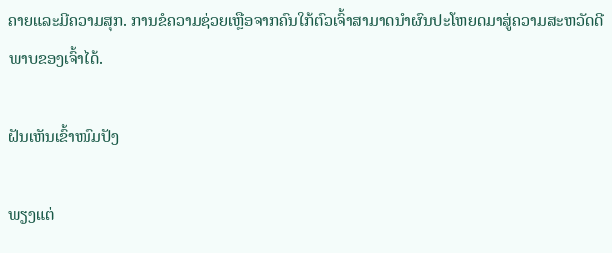ຄາຍແລະມີຄວາມສຸກ. ການຂໍຄວາມຊ່ວຍເຫຼືອຈາກຄົນໃກ້ຕົວເຈົ້າສາມາດນຳຜົນປະໂຫຍດມາສູ່ຄວາມສະຫວັດດີພາບຂອງເຈົ້າໄດ້.

ຝັນເຫັນເຂົ້າໜົມປັງ

ພຽງແຕ່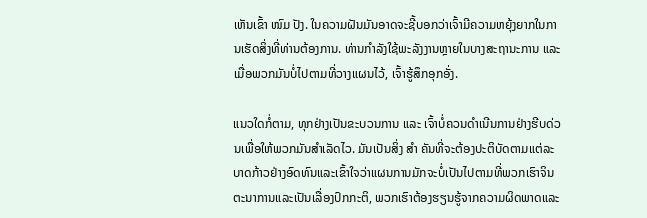ເຫັນເຂົ້າ ໜົມ ປັງ. ໃນຄວາມຝັນມັນອາດຈະຊີ້ບອກວ່າເຈົ້າມີຄວາມຫຍຸ້ງຍາກໃນການເຮັດສິ່ງທີ່ທ່ານຕ້ອງການ. ທ່ານກຳລັງໃຊ້ພະລັງງານຫຼາຍໃນບາງສະຖານະການ ແລະ ເມື່ອພວກມັນບໍ່ໄປຕາມທີ່ວາງແຜນໄວ້, ເຈົ້າຮູ້ສຶກອຸກອັ່ງ.

ແນວໃດກໍ່ຕາມ, ທຸກຢ່າງເປັນຂະບວນການ ແລະ ເຈົ້າບໍ່ຄວນດຳເນີນການຢ່າງຮີບດ່ວນເພື່ອໃຫ້ພວກມັນສຳເລັດໄວ. ມັນເປັນສິ່ງ ສຳ ຄັນທີ່ຈະຕ້ອງປະຕິບັດຕາມແຕ່ລະບາດກ້າວຢ່າງອົດທົນແລະເຂົ້າໃຈວ່າແຜນການມັກຈະບໍ່ເປັນໄປຕາມທີ່ພວກເຮົາຈິນຕະນາການແລະເປັນເລື່ອງປົກກະຕິ, ພວກເຮົາຕ້ອງຮຽນຮູ້ຈາກຄວາມຜິດພາດແລະ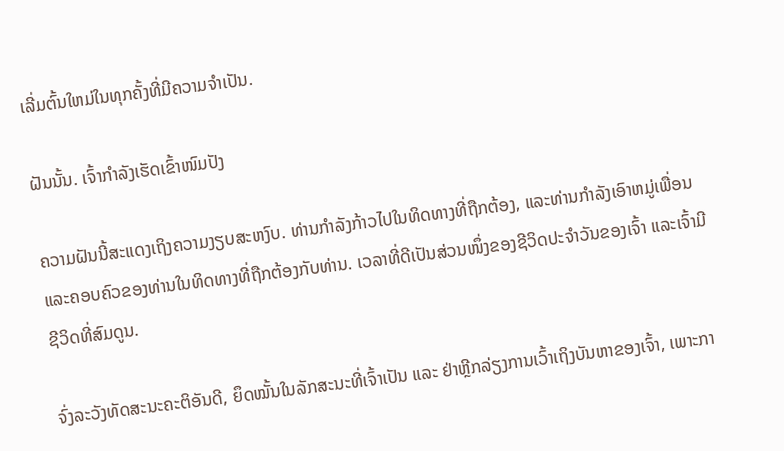ເລີ່ມຕົ້ນໃຫມ່ໃນທຸກຄັ້ງທີ່ມີຄວາມຈໍາເປັນ.

ຝັນນັ້ນ. ເຈົ້າກຳລັງເຮັດເຂົ້າໜົມປັງ

ຄວາມຝັນນີ້ສະແດງເຖິງຄວາມງຽບສະຫງົບ. ທ່ານກໍາລັງກ້າວໄປໃນທິດທາງທີ່ຖືກຕ້ອງ, ແລະທ່ານກໍາລັງເອົາຫມູ່ເພື່ອນແລະຄອບຄົວຂອງທ່ານໃນທິດທາງທີ່ຖືກຕ້ອງກັບທ່ານ. ເວລາທີ່ດີເປັນສ່ວນໜຶ່ງຂອງຊີວິດປະຈຳວັນຂອງເຈົ້າ ແລະເຈົ້າມີຊີວິດທີ່ສົມດູນ.

ຈົ່ງລະວັງທັດສະນະຄະຕິອັນດີ, ຍຶດໝັ້ນໃນລັກສະນະທີ່ເຈົ້າເປັນ ແລະ ຢ່າຫຼີກລ່ຽງການເວົ້າເຖິງບັນຫາຂອງເຈົ້າ, ເພາະກາ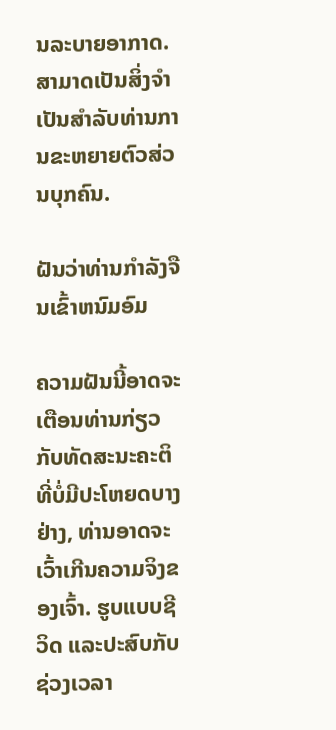ນລະບາຍອາກາດ. ສາມາດເປັນສິ່ງຈໍາເປັນສໍາລັບທ່ານການຂະຫຍາຍຕົວສ່ວນບຸກຄົນ.

ຝັນວ່າທ່ານກໍາລັງຈືນເຂົ້າຫນົມອົມ

ຄວາມຝັນນີ້ອາດຈະເຕືອນທ່ານກ່ຽວກັບທັດສະນະຄະຕິທີ່ບໍ່ມີປະໂຫຍດບາງຢ່າງ, ທ່ານອາດຈະເວົ້າເກີນຄວາມຈິງຂອງເຈົ້າ. ຮູບແບບຊີວິດ ແລະປະສົບກັບຊ່ວງເວລາ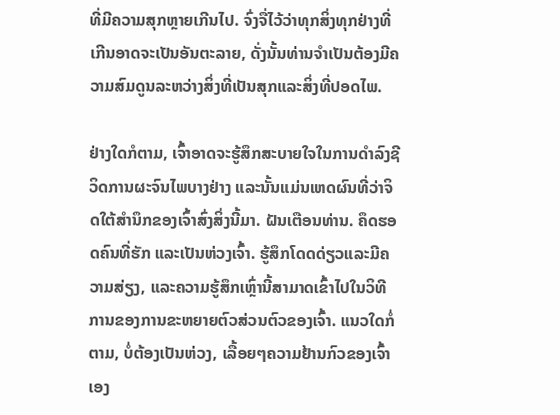ທີ່ມີຄວາມສຸກຫຼາຍເກີນໄປ. ຈົ່ງຈື່ໄວ້ວ່າທຸກສິ່ງທຸກຢ່າງທີ່ເກີນອາດຈະເປັນອັນຕະລາຍ, ດັ່ງນັ້ນທ່ານຈໍາເປັນຕ້ອງມີຄວາມສົມດູນລະຫວ່າງສິ່ງທີ່ເປັນສຸກແລະສິ່ງທີ່ປອດໄພ.

ຢ່າງໃດກໍຕາມ, ເຈົ້າອາດຈະຮູ້ສຶກສະບາຍໃຈໃນການດໍາລົງຊີວິດການຜະຈົນໄພບາງຢ່າງ ແລະນັ້ນແມ່ນເຫດຜົນທີ່ວ່າຈິດໃຕ້ສໍານຶກຂອງເຈົ້າສົ່ງສິ່ງນີ້ມາ. ຝັນເຕືອນທ່ານ. ຄຶດຮອດຄົນທີ່ຮັກ ແລະເປັນຫ່ວງເຈົ້າ. ຮູ້ສຶກໂດດດ່ຽວແລະມີຄວາມສ່ຽງ, ແລະຄວາມຮູ້ສຶກເຫຼົ່ານີ້ສາມາດເຂົ້າໄປໃນວິທີການຂອງການຂະຫຍາຍຕົວສ່ວນຕົວຂອງເຈົ້າ. ແນວໃດກໍ່ຕາມ, ບໍ່ຕ້ອງເປັນຫ່ວງ, ເລື້ອຍໆຄວາມຢ້ານກົວຂອງເຈົ້າເອງ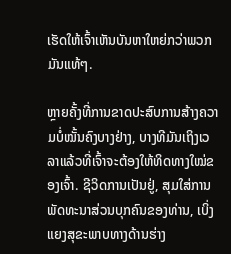ເຮັດໃຫ້ເຈົ້າເຫັນບັນຫາໃຫຍ່ກວ່າພວກມັນແທ້ໆ.

ຫຼາຍຄັ້ງທີ່ການຂາດປະສົບການສ້າງຄວາມບໍ່ໝັ້ນຄົງບາງຢ່າງ, ບາງທີມັນເຖິງເວລາແລ້ວທີ່ເຈົ້າຈະຕ້ອງໃຫ້ທິດທາງໃໝ່ຂອງເຈົ້າ. ຊີວິດການເປັນຢູ່, ສຸມໃສ່ການພັດທະນາສ່ວນບຸກຄົນຂອງທ່ານ, ເບິ່ງແຍງສຸຂະພາບທາງດ້ານຮ່າງ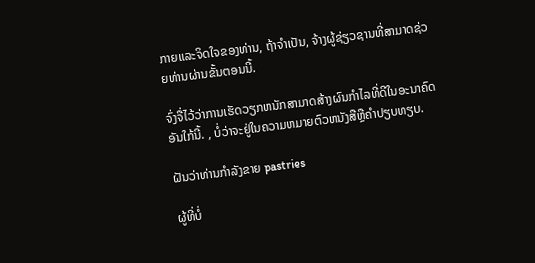ກາຍແລະຈິດໃຈຂອງທ່ານ, ຖ້າຈໍາເປັນ, ຈ້າງຜູ້ຊ່ຽວຊານທີ່ສາມາດຊ່ວຍທ່ານຜ່ານຂັ້ນຕອນນີ້.

ຈົ່ງຈື່ໄວ້ວ່າການເຮັດວຽກຫນັກສາມາດສ້າງຜົນກໍາໄລທີ່ດີໃນອະນາຄົດອັນໃກ້ນີ້. , ບໍ່ວ່າຈະຢູ່ໃນຄວາມຫມາຍຕົວຫນັງສືຫຼືຄໍາປຽບທຽບ.

ຝັນວ່າທ່ານກໍາລັງຂາຍ pastries

ຜູ້ທີ່ບໍ່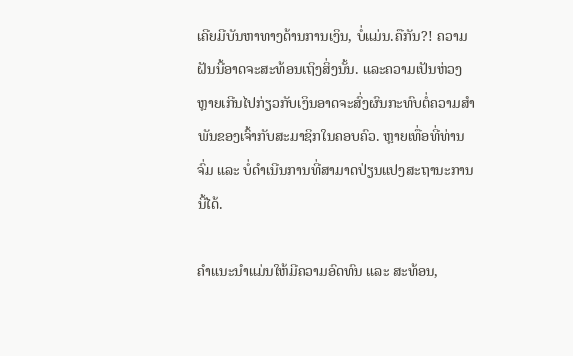ເຄີຍມີບັນຫາທາງດ້ານການເງິນ, ບໍ່ແມ່ນ.ຄືກັນ?! ຄວາມຝັນນີ້ອາດຈະສະທ້ອນເຖິງສິ່ງນັ້ນ. ແລະຄວາມເປັນຫ່ວງຫຼາຍເກີນໄປກ່ຽວກັບເງິນອາດຈະສົ່ງຜົນກະທົບຕໍ່ຄວາມສຳພັນຂອງເຈົ້າກັບສະມາຊິກໃນຄອບຄົວ. ຫຼາຍເທື່ອທີ່ທ່ານຈົ່ມ ແລະ ບໍ່ດຳເນີນການທີ່ສາມາດປ່ຽນແປງສະຖານະການນີ້ໄດ້.

ຄຳແນະນຳແມ່ນໃຫ້ມີຄວາມອົດທົນ ແລະ ສະທ້ອນ,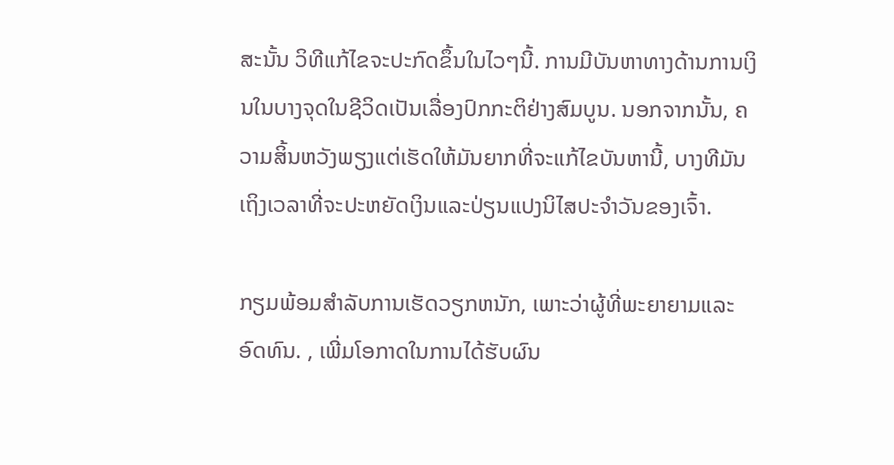ສະນັ້ນ ວິທີແກ້ໄຂຈະປະກົດຂຶ້ນໃນໄວໆນີ້. ການມີບັນຫາທາງດ້ານການເງິນໃນບາງຈຸດໃນຊີວິດເປັນເລື່ອງປົກກະຕິຢ່າງສົມບູນ. ນອກຈາກນັ້ນ, ຄວາມສິ້ນຫວັງພຽງແຕ່ເຮັດໃຫ້ມັນຍາກທີ່ຈະແກ້ໄຂບັນຫານີ້, ບາງທີມັນເຖິງເວລາທີ່ຈະປະຫຍັດເງິນແລະປ່ຽນແປງນິໄສປະຈໍາວັນຂອງເຈົ້າ.

ກຽມພ້ອມສໍາລັບການເຮັດວຽກຫນັກ, ເພາະວ່າຜູ້ທີ່ພະຍາຍາມແລະອົດທົນ. , ເພີ່ມໂອກາດໃນການໄດ້ຮັບຜົນ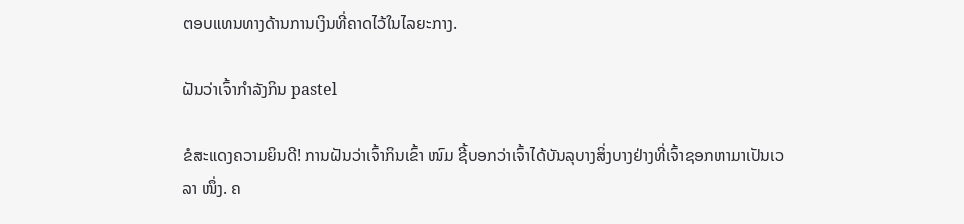ຕອບແທນທາງດ້ານການເງິນທີ່ຄາດໄວ້ໃນໄລຍະກາງ.

ຝັນວ່າເຈົ້າກຳລັງກິນ pastel

ຂໍສະແດງຄວາມຍິນດີ! ການຝັນວ່າເຈົ້າກິນເຂົ້າ ໜົມ ຊີ້ບອກວ່າເຈົ້າໄດ້ບັນລຸບາງສິ່ງບາງຢ່າງທີ່ເຈົ້າຊອກຫາມາເປັນເວລາ ໜຶ່ງ. ຄ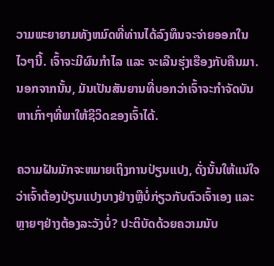ວາມພະຍາຍາມທັງຫມົດທີ່ທ່ານໄດ້ລົງທຶນຈະຈ່າຍອອກໃນໄວໆນີ້. ເຈົ້າຈະມີຜົນກຳໄລ ແລະ ຈະເລີນຮຸ່ງເຮືອງກັບຄືນມາ. ນອກຈາກນັ້ນ, ມັນເປັນສັນຍານທີ່ບອກວ່າເຈົ້າຈະກໍາຈັດບັນຫາເກົ່າໆທີ່ພາໃຫ້ຊີວິດຂອງເຈົ້າໄດ້.

ຄວາມຝັນມັກຈະຫມາຍເຖິງການປ່ຽນແປງ, ດັ່ງນັ້ນໃຫ້ແນ່ໃຈວ່າເຈົ້າຕ້ອງປ່ຽນແປງບາງຢ່າງຫຼືບໍ່ກ່ຽວກັບຕົວເຈົ້າເອງ ແລະຫຼາຍໆຢ່າງຕ້ອງລະວັງບໍ່? ປະຕິບັດດ້ວຍຄວາມນັບ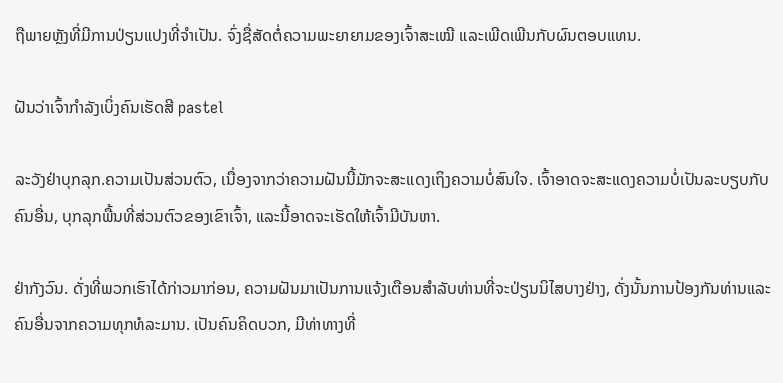ຖືພາຍຫຼັງທີ່ມີການປ່ຽນແປງທີ່ຈໍາເປັນ. ຈົ່ງຊື່ສັດຕໍ່ຄວາມພະຍາຍາມຂອງເຈົ້າສະເໝີ ແລະເພີດເພີນກັບຜົນຕອບແທນ.

ຝັນວ່າເຈົ້າກຳລັງເບິ່ງຄົນເຮັດສີ pastel

ລະວັງຢ່າບຸກລຸກ.ຄວາມເປັນສ່ວນຕົວ, ເນື່ອງຈາກວ່າຄວາມຝັນນີ້ມັກຈະສະແດງເຖິງຄວາມບໍ່ສົນໃຈ. ເຈົ້າອາດຈະສະແດງຄວາມບໍ່ເປັນລະບຽບກັບຄົນອື່ນ, ບຸກລຸກພື້ນທີ່ສ່ວນຕົວຂອງເຂົາເຈົ້າ, ແລະນີ້ອາດຈະເຮັດໃຫ້ເຈົ້າມີບັນຫາ.

ຢ່າກັງວົນ. ດັ່ງທີ່ພວກເຮົາໄດ້ກ່າວມາກ່ອນ, ຄວາມຝັນມາເປັນການແຈ້ງເຕືອນສໍາລັບທ່ານທີ່ຈະປ່ຽນນິໄສບາງຢ່າງ, ດັ່ງນັ້ນການປ້ອງກັນທ່ານແລະຄົນອື່ນຈາກຄວາມທຸກທໍລະມານ. ເປັນຄົນຄິດບວກ, ມີທ່າທາງທີ່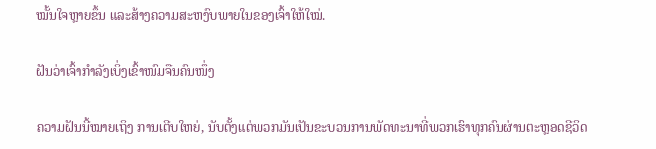ໝັ້ນໃຈຫຼາຍຂຶ້ນ ແລະສ້າງຄວາມສະຫງົບພາຍໃນຂອງເຈົ້າໃຫ້ໃໝ່.

ຝັນວ່າເຈົ້າກຳລັງເບິ່ງເຂົ້າໜົມຈືນຄົນໜຶ່ງ

ຄວາມຝັນນີ້ໝາຍເຖິງ ການເຕີບໃຫຍ່, ນັບຕັ້ງແຕ່ພວກມັນເປັນຂະບວນການພັດທະນາທີ່ພວກເຮົາທຸກຄົນຜ່ານຕະຫຼອດຊີວິດ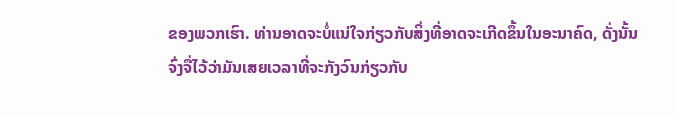ຂອງພວກເຮົາ. ທ່ານອາດຈະບໍ່ແນ່ໃຈກ່ຽວກັບສິ່ງທີ່ອາດຈະເກີດຂຶ້ນໃນອະນາຄົດ, ດັ່ງນັ້ນຈົ່ງຈື່ໄວ້ວ່າມັນເສຍເວລາທີ່ຈະກັງວົນກ່ຽວກັບ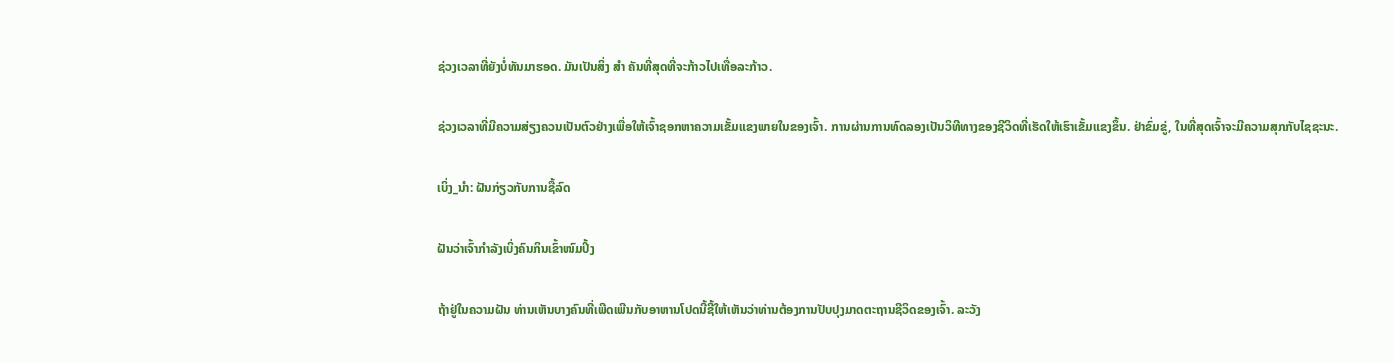ຊ່ວງເວລາທີ່ຍັງບໍ່ທັນມາຮອດ. ມັນເປັນສິ່ງ ສຳ ຄັນທີ່ສຸດທີ່ຈະກ້າວໄປເທື່ອລະກ້າວ.

ຊ່ວງເວລາທີ່ມີຄວາມສ່ຽງຄວນເປັນຕົວຢ່າງເພື່ອໃຫ້ເຈົ້າຊອກຫາຄວາມເຂັ້ມແຂງພາຍໃນຂອງເຈົ້າ. ການຜ່ານການທົດລອງເປັນວິທີທາງຂອງຊີວິດທີ່ເຮັດໃຫ້ເຮົາເຂັ້ມແຂງຂຶ້ນ. ຢ່າຂົ່ມຂູ່, ໃນທີ່ສຸດເຈົ້າຈະມີຄວາມສຸກກັບໄຊຊະນະ.

ເບິ່ງ_ນຳ: ຝັນກ່ຽວກັບການຊື້ລົດ

ຝັນວ່າເຈົ້າກຳລັງເບິ່ງຄົນກິນເຂົ້າໜົມປິ້ງ

ຖ້າຢູ່ໃນຄວາມຝັນ ທ່ານເຫັນບາງຄົນທີ່ເພີດເພີນກັບອາຫານໂປດນີ້ຊີ້ໃຫ້ເຫັນວ່າທ່ານຕ້ອງການປັບປຸງມາດຕະຖານຊີວິດຂອງເຈົ້າ. ລະວັງ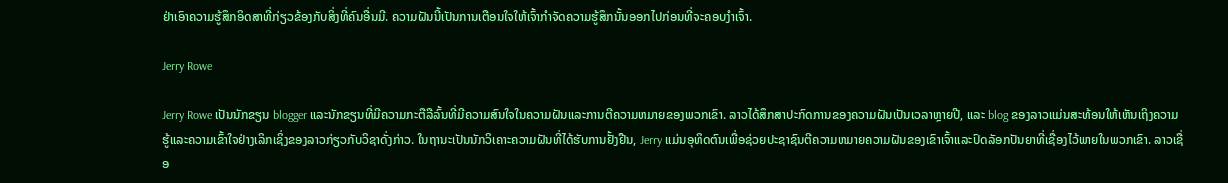ຢ່າເອົາຄວາມຮູ້ສຶກອິດສາທີ່ກ່ຽວຂ້ອງກັບສິ່ງທີ່ຄົນອື່ນມີ. ຄວາມຝັນນີ້ເປັນການເຕືອນໃຈໃຫ້ເຈົ້າກຳຈັດຄວາມຮູ້ສຶກນັ້ນອອກໄປກ່ອນທີ່ຈະຄອບງຳເຈົ້າ.

Jerry Rowe

Jerry Rowe ເປັນນັກຂຽນ blogger ແລະນັກຂຽນທີ່ມີຄວາມກະຕືລືລົ້ນທີ່ມີຄວາມສົນໃຈໃນຄວາມຝັນແລະການຕີຄວາມຫມາຍຂອງພວກເຂົາ. ລາວໄດ້ສຶກສາປະກົດການຂອງຄວາມຝັນເປັນເວລາຫຼາຍປີ, ແລະ blog ຂອງລາວແມ່ນສະທ້ອນໃຫ້ເຫັນເຖິງຄວາມຮູ້ແລະຄວາມເຂົ້າໃຈຢ່າງເລິກເຊິ່ງຂອງລາວກ່ຽວກັບວິຊາດັ່ງກ່າວ. ໃນຖານະເປັນນັກວິເຄາະຄວາມຝັນທີ່ໄດ້ຮັບການຢັ້ງຢືນ, Jerry ແມ່ນອຸທິດຕົນເພື່ອຊ່ວຍປະຊາຊົນຕີຄວາມຫມາຍຄວາມຝັນຂອງເຂົາເຈົ້າແລະປົດລັອກປັນຍາທີ່ເຊື່ອງໄວ້ພາຍໃນພວກເຂົາ. ລາວເຊື່ອ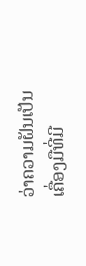ວ່າຄວາມຝັນເປັນເຄື່ອງມືທີ່ມີ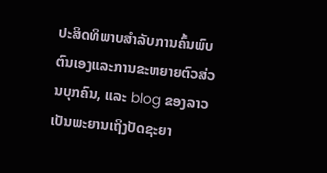ປະສິດທິພາບສໍາລັບການຄົ້ນພົບຕົນເອງແລະການຂະຫຍາຍຕົວສ່ວນບຸກຄົນ, ແລະ blog ຂອງລາວເປັນພະຍານເຖິງປັດຊະຍາ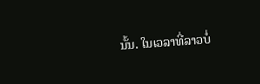ນັ້ນ. ໃນເວລາທີ່ລາວບໍ່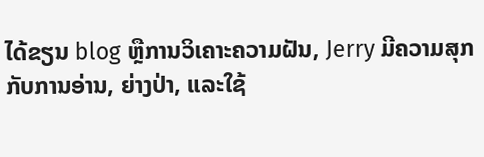ໄດ້ຂຽນ blog ຫຼືການວິເຄາະຄວາມຝັນ, Jerry ມີຄວາມສຸກກັບການອ່ານ, ຍ່າງປ່າ, ແລະໃຊ້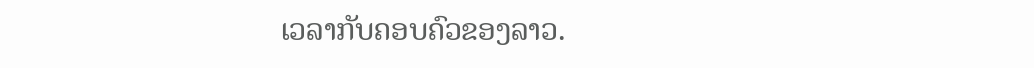ເວລາກັບຄອບຄົວຂອງລາວ.